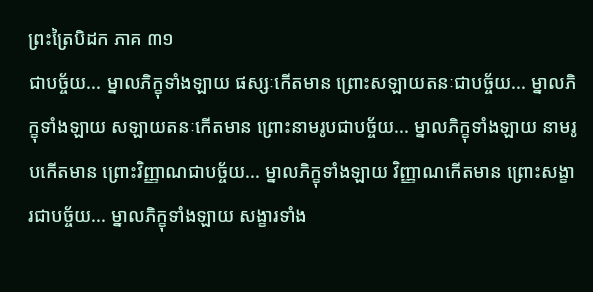ព្រះត្រៃបិដក ភាគ ៣១
ជាបច្ច័យ... ម្នាលភិក្ខុទាំងឡាយ ផស្សៈកើតមាន ព្រោះសឡាយតនៈជាបច្ច័យ... ម្នាលភិក្ខុទាំងឡាយ សឡាយតនៈកើតមាន ព្រោះនាមរូបជាបច្ច័យ... ម្នាលភិក្ខុទាំងឡាយ នាមរូបកើតមាន ព្រោះវិញ្ញាណជាបច្ច័យ... ម្នាលភិក្ខុទាំងឡាយ វិញ្ញាណកើតមាន ព្រោះសង្ខារជាបច្ច័យ... ម្នាលភិក្ខុទាំងឡាយ សង្ខារទាំង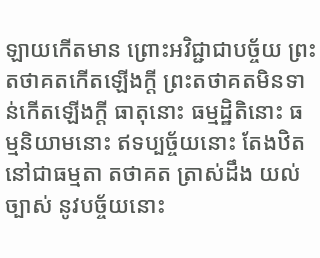ឡាយកើតមាន ព្រោះអវិជ្ជាជាបច្ច័យ ព្រះតថាគតកើតឡើងក្តី ព្រះតថាគតមិនទាន់កើតឡើងក្តី ធាតុនោះ ធម្មដ្ឋិតិនោះ ធម្មនិយាមនោះ ឥទប្បច្ច័យនោះ តែងឋិតនៅជាធម្មតា តថាគត ត្រាស់ដឹង យល់ច្បាស់ នូវបច្ច័យនោះ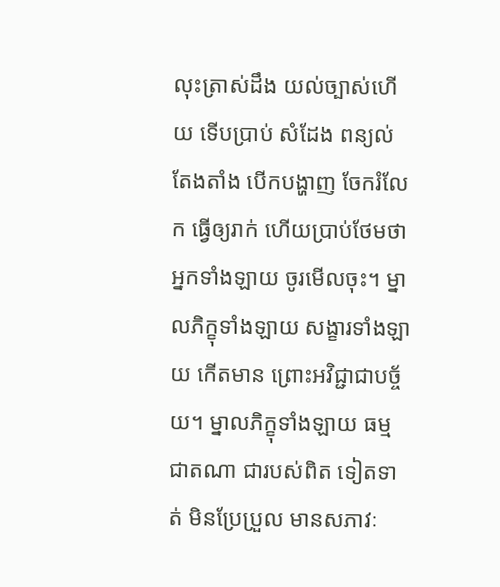លុះត្រាស់ដឹង យល់ច្បាស់ហើយ ទើបប្រាប់ សំដែង ពន្យល់ តែងតាំង បើកបង្ហាញ ចែករំលែក ធ្វើឲ្យរាក់ ហើយប្រាប់ថែមថា អ្នកទាំងឡាយ ចូរមើលចុះ។ ម្នាលភិក្ខុទាំងឡាយ សង្ខារទាំងឡាយ កើតមាន ព្រោះអវិជ្ជាជាបច្ច័យ។ ម្នាលភិក្ខុទាំងឡាយ ធម្មជាតណា ជារបស់ពិត ទៀតទាត់ មិនប្រែប្រួល មានសភាវៈ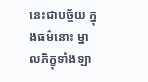នេះជាបច្ច័យ ក្នុងធម៌នោះ ម្នាលភិក្ខុទាំងឡា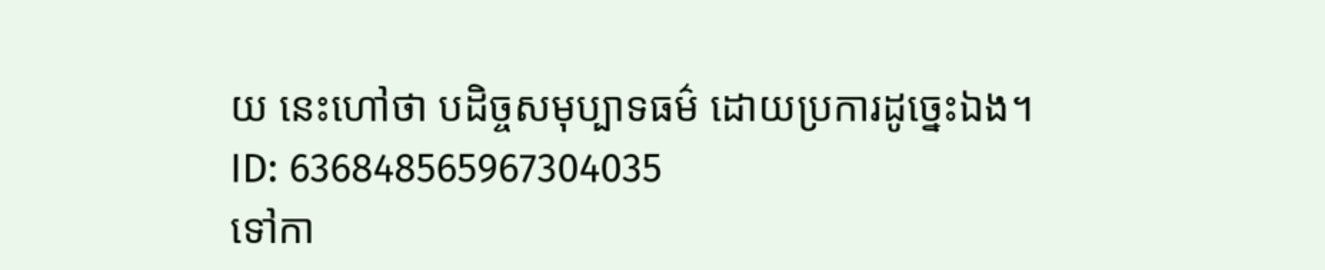យ នេះហៅថា បដិច្ចសមុប្បាទធម៌ ដោយប្រការដូច្នេះឯង។
ID: 636848565967304035
ទៅកា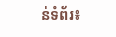ន់ទំព័រ៖